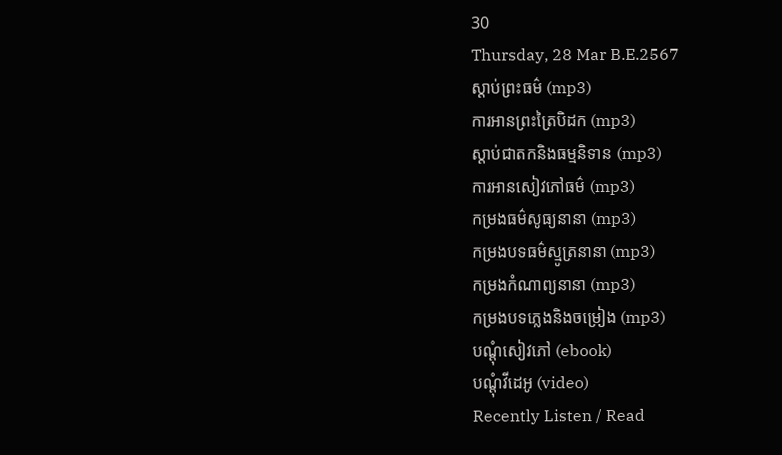30
Thursday, 28 Mar B.E.2567
ស្តាប់ព្រះធម៌ (mp3)
ការអានព្រះត្រៃបិដក (mp3)
ស្តាប់ជាតកនិងធម្មនិទាន (mp3)
ការអានសៀវភៅធម៌ (mp3)
កម្រងធម៌សូធ្យនានា (mp3)
កម្រងបទធម៌ស្មូត្រនានា (mp3)
កម្រងកំណាព្យនានា (mp3)
កម្រងបទភ្លេងនិងចម្រៀង (mp3)
បណ្តុំសៀវភៅ (ebook)
បណ្តុំវីដេអូ (video)
Recently Listen / Read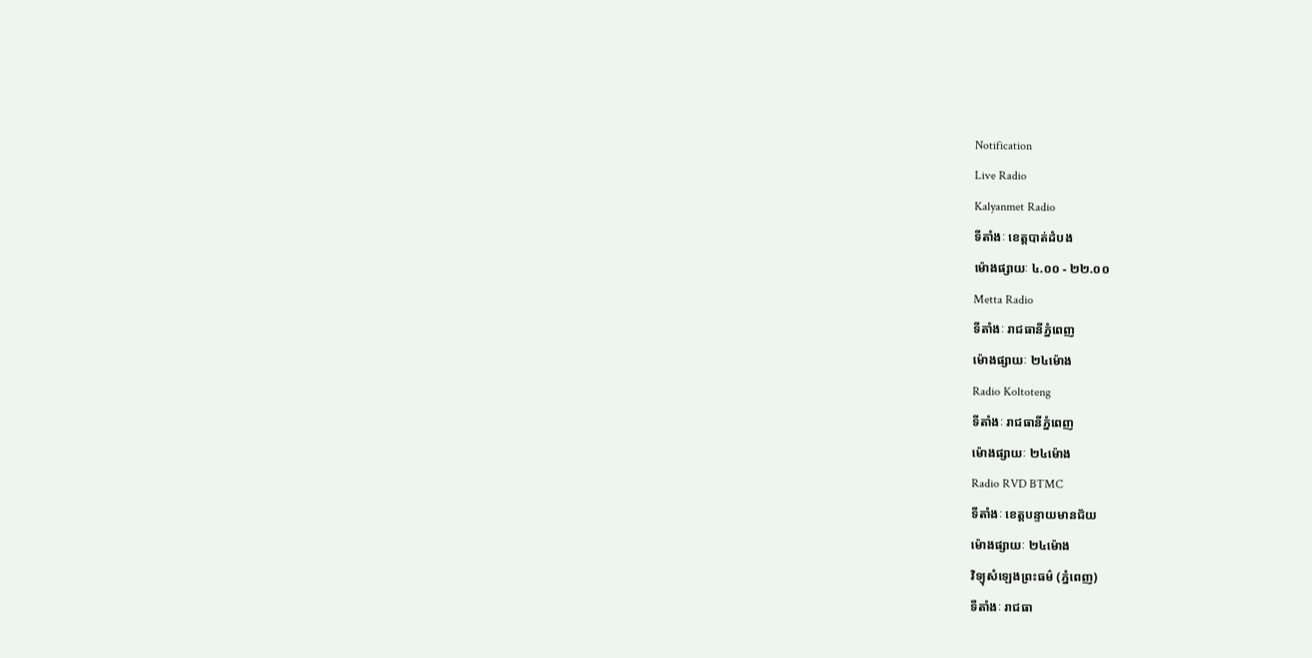Notification
Live Radio
Kalyanmet Radio
ទីតាំងៈ ខេត្តបាត់ដំបង
ម៉ោងផ្សាយៈ ៤.០០ - ២២.០០
Metta Radio
ទីតាំងៈ រាជធានីភ្នំពេញ
ម៉ោងផ្សាយៈ ២៤ម៉ោង
Radio Koltoteng
ទីតាំងៈ រាជធានីភ្នំពេញ
ម៉ោងផ្សាយៈ ២៤ម៉ោង
Radio RVD BTMC
ទីតាំងៈ ខេត្តបន្ទាយមានជ័យ
ម៉ោងផ្សាយៈ ២៤ម៉ោង
វិទ្យុសំឡេងព្រះធម៌ (ភ្នំពេញ)
ទីតាំងៈ រាជធា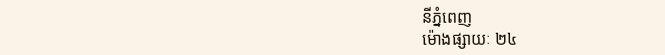នីភ្នំពេញ
ម៉ោងផ្សាយៈ ២៤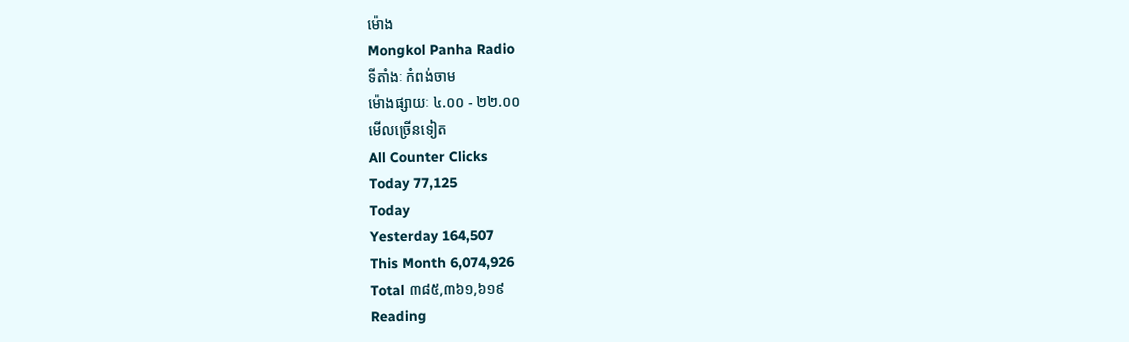ម៉ោង
Mongkol Panha Radio
ទីតាំងៈ កំពង់ចាម
ម៉ោងផ្សាយៈ ៤.០០ - ២២.០០
មើលច្រើនទៀត
All Counter Clicks
Today 77,125
Today
Yesterday 164,507
This Month 6,074,926
Total ៣៨៥,៣៦១,៦១៩
Reading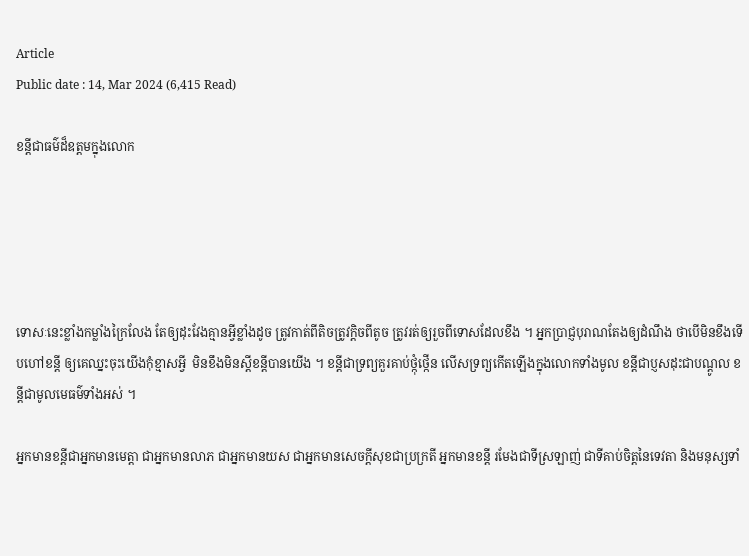Article
Public date : 14, Mar 2024 (6,415 Read)

ខន្តីជាធម៌ដ៏ឧត្តមក្នុងលេាក





ទេាសៈនេះខ្លាំងកម្លាំងក្រៃលែង តែឲ្យដុះវែងគ្មានអ្វីខ្លាំងដូច ត្រូវកាត់ពីតិចត្រូវក្តិចពីតូច ត្រូវរត់ឲ្យរួចពីទេាសដែលខឹង ។ អ្នកប្រាជ្ញបុរាណតែងឲ្យដំណឹង ថាបេីមិនខឹងទេីបហៅខន្តី ឲ្យគេឈ្នះចុះយេីងកុំខ្មាសអ្វី  មិនខឹងមិនស្តីខន្តីបានយេីង ។ ខន្តីជាទ្រព្យគួរគាប់ថ្កុំថ្កេីន លេីសទ្រព្យកេីតឡេីងក្នុងលេាកទាំងមូល ខន្តីជាប្ញសដុះជាបណ្តូល ខន្តីជាមូលមេធម៌ទាំងអស់ ។

អ្នកមានខន្តីជាអ្នកមានមេត្តា ជាអ្នកមានលាភ ជាអ្នកមានយស ជាអ្នកមានសេចក្តីសុខជាប្រក្រតី អ្នកមានខន្តី រមែងជាទីស្រឡាញ់ ជាទីគាប់ចិត្តនៃទេវតា និងមនុស្សទាំ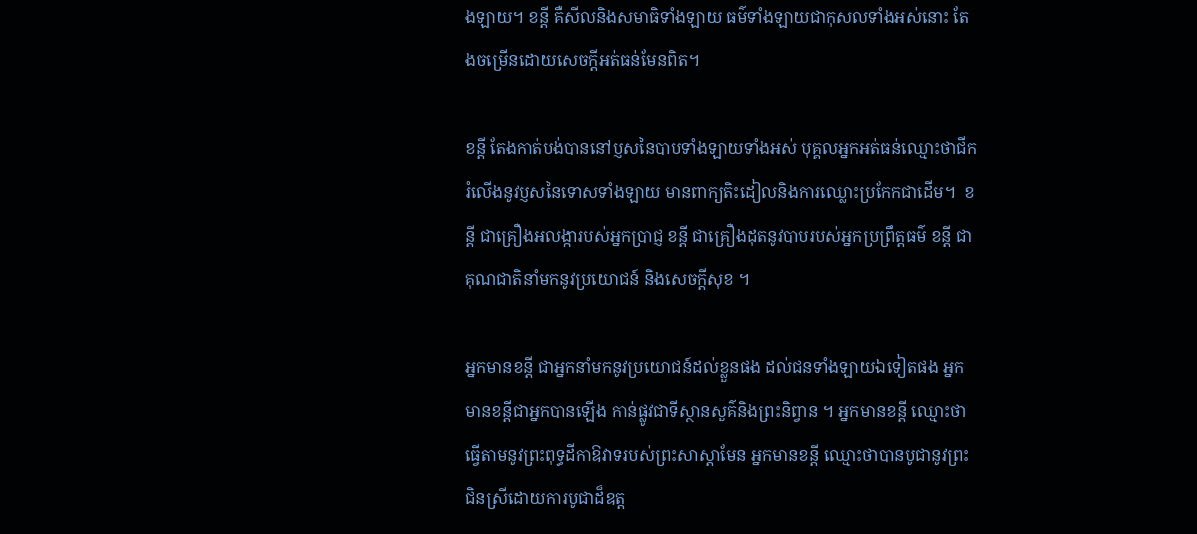ងឡាយ។ ខន្តី គឺសីលនិងសមាធិទាំងឡាយ ធម៌ទាំងឡាយជាកុសលទាំងអស់នេាះ តែងចម្រេីនដេាយសេចក្តីអត់ធន់មែនពិត។

ខន្តី តែងកាត់បង់បាននៅប្ញសនៃបាបទាំងឡាយទាំងអស់ បុគ្គលអ្នកអត់ធន់ឈ្មេាះថាជីករំលេីងនូវប្ញសនៃទេាសទាំងឡាយ មានពាក្យតិះដៀលនិងការឈ្លេាះប្រកែកជាដេីម។  ខន្តី ជាគ្រឿងអលង្ការបស់អ្នកប្រាជ្ញ ខន្តី ជាគ្រឿងដុតនូវបាបរបស់អ្នកប្រព្រឹត្តធម៌ ខន្តី ជាគុណជាតិនាំមកនូវប្រយេាជន៍ និងសេចក្តីសុខ ។

អ្នកមានខន្តី ជាអ្នកនាំមកនូវប្រយេាជន៍ដល់ខ្លួនផង ដល់ជនទាំងឡាយឯទៀតផង អ្នកមានខន្តីជាអ្នកបានឡេីង កាន់ផ្លូវជាទីស្ថានសួគ៌និងព្រះនិព្វាន ។ អ្នកមានខន្តី ឈ្មេាះថាធ្វេីតាមនូវព្រះពុទ្ធដីកាឱវាទរបស់ព្រះសាស្តាមែន អ្នកមានខន្តី ឈ្មេាះថាបានបូជានូវព្រះជិនស្រីដេាយការបូជាដ៏ឧត្ត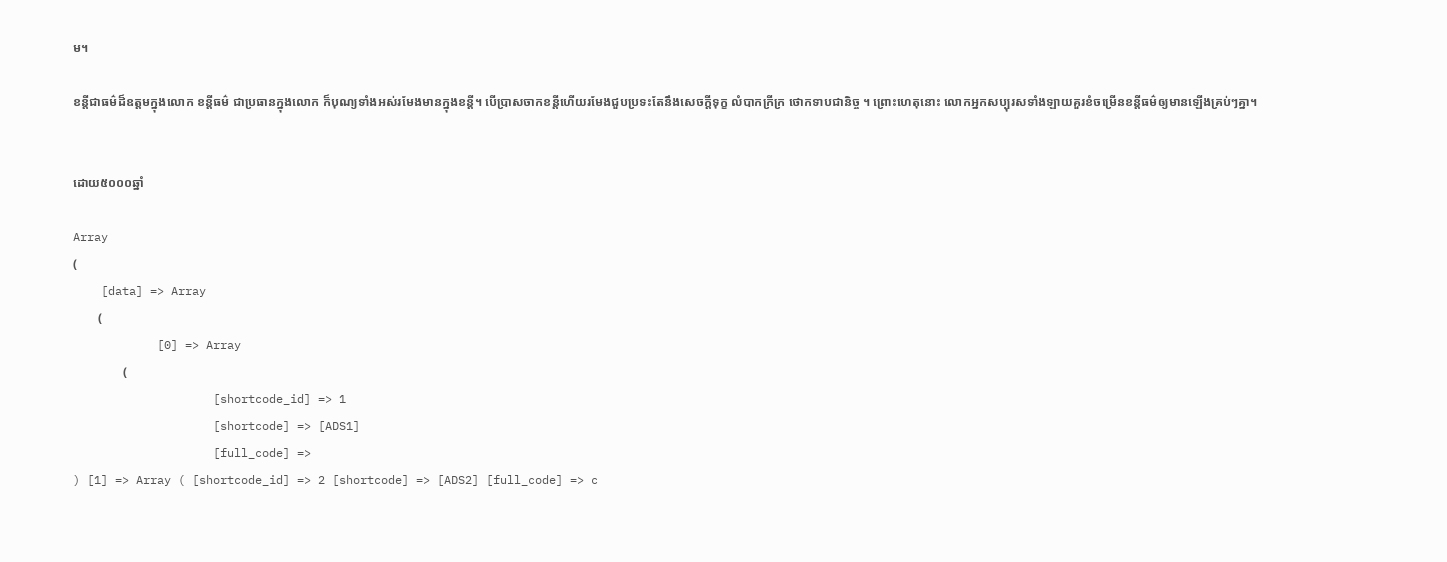ម។

ខន្តីជាធម៌ដ៏ឧត្តមក្នុងលេាក ខន្តីធម៌ ជាប្រធានក្នុងលេាក ក៏បុណ្យទាំងអស់រមែងមានក្នុងខន្តី។ បេីប្រាសចាកខន្តីហេីយរមែងជួបប្រទះតែនឹងសេចក្តីទុក្ខ លំបាកក្រីក្រ ថេាកទាបជានិច្ច ។ ព្រេាះហេតុនេាះ លេាកអ្នកសប្បុរសទាំងឡាយគួរខំចម្រេីនខន្តីធម៌ឲ្យមានឡេីងគ្រប់ៗគ្នា។


ដោយ៥០០០ឆ្នាំ

Array
(
    [data] => Array
        (
            [0] => Array
                (
                    [shortcode_id] => 1
                    [shortcode] => [ADS1]
                    [full_code] =>
) [1] => Array ( [shortcode_id] => 2 [shortcode] => [ADS2] [full_code] => c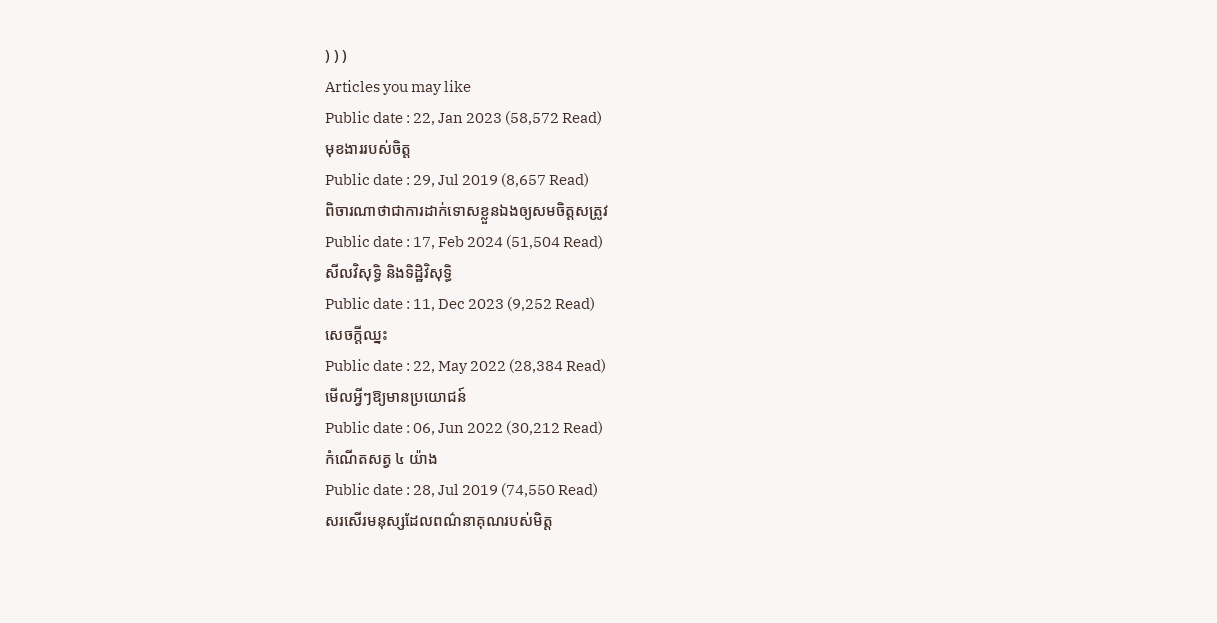) ) )
Articles you may like
Public date : 22, Jan 2023 (58,572 Read)
មុខងាររបស់ចិត្ត
Public date : 29, Jul 2019 (8,657 Read)
ពិចារណាថាជាការដាក់ទោសខ្លួនឯងឲ្យសមចិត្តសត្រូវ
Public date : 17, Feb 2024 (51,504 Read)
សីលវិសុទ្ធិ និងទិដ្ឋិវិសុទ្ធិ
Public date : 11, Dec 2023 (9,252 Read)
សេចក្ដីឈ្នះ
Public date : 22, May 2022 (28,384 Read)
មើលអ្វីៗឱ្យមានប្រយោជន៍
Public date : 06, Jun 2022 (30,212 Read)
កំណើតសត្វ ៤ យ៉ាង
Public date : 28, Jul 2019 (74,550 Read)
សរសើរមនុស្សដែលពណ៌នាគុណរបស់មិត្ត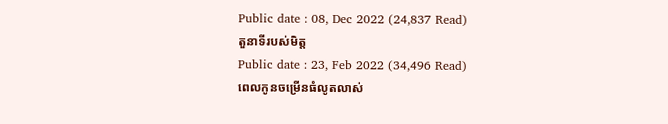Public date : 08, Dec 2022 (24,837 Read)
តួនាទីរបស់មិត្ត
Public date : 23, Feb 2022 (34,496 Read)
ពេលកូនចម្រើនធំលូតលាស់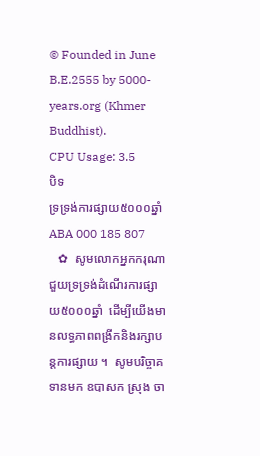© Founded in June B.E.2555 by 5000-years.org (Khmer Buddhist).
CPU Usage: 3.5
បិទ
ទ្រទ្រង់ការផ្សាយ៥០០០ឆ្នាំ ABA 000 185 807
   ✿  សូមលោកអ្នកករុណាជួយទ្រទ្រង់ដំណើរការផ្សាយ៥០០០ឆ្នាំ  ដើម្បីយើងមានលទ្ធភាពពង្រីកនិងរក្សាបន្តការផ្សាយ ។  សូមបរិច្ចាគទានមក ឧបាសក ស្រុង ចា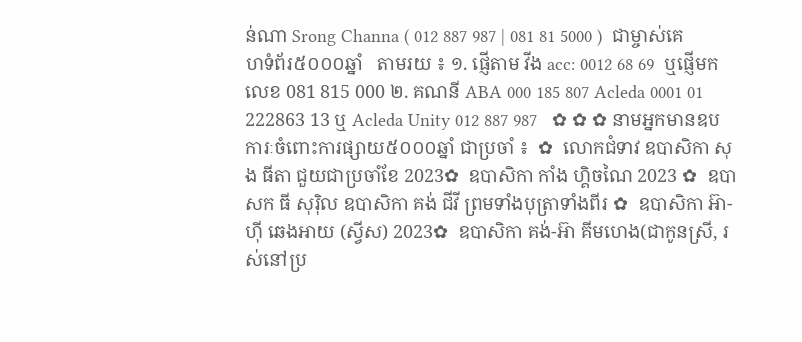ន់ណា Srong Channa ( 012 887 987 | 081 81 5000 )  ជាម្ចាស់គេហទំព័រ៥០០០ឆ្នាំ   តាមរយ ៖ ១. ផ្ញើតាម វីង acc: 0012 68 69  ឬផ្ញើមកលេខ 081 815 000 ២. គណនី ABA 000 185 807 Acleda 0001 01 222863 13 ឬ Acleda Unity 012 887 987   ✿ ✿ ✿ នាមអ្នកមានឧបការៈចំពោះការផ្សាយ៥០០០ឆ្នាំ ជាប្រចាំ ៖  ✿  លោកជំទាវ ឧបាសិកា សុង ធីតា ជួយជាប្រចាំខែ 2023✿  ឧបាសិកា កាំង ហ្គិចណៃ 2023 ✿  ឧបាសក ធី សុរ៉ិល ឧបាសិកា គង់ ជីវី ព្រមទាំងបុត្រាទាំងពីរ ✿  ឧបាសិកា អ៊ា-ហុី ឆេងអាយ (ស្វីស) 2023✿  ឧបាសិកា គង់-អ៊ា គីមហេង(ជាកូនស្រី, រស់នៅប្រ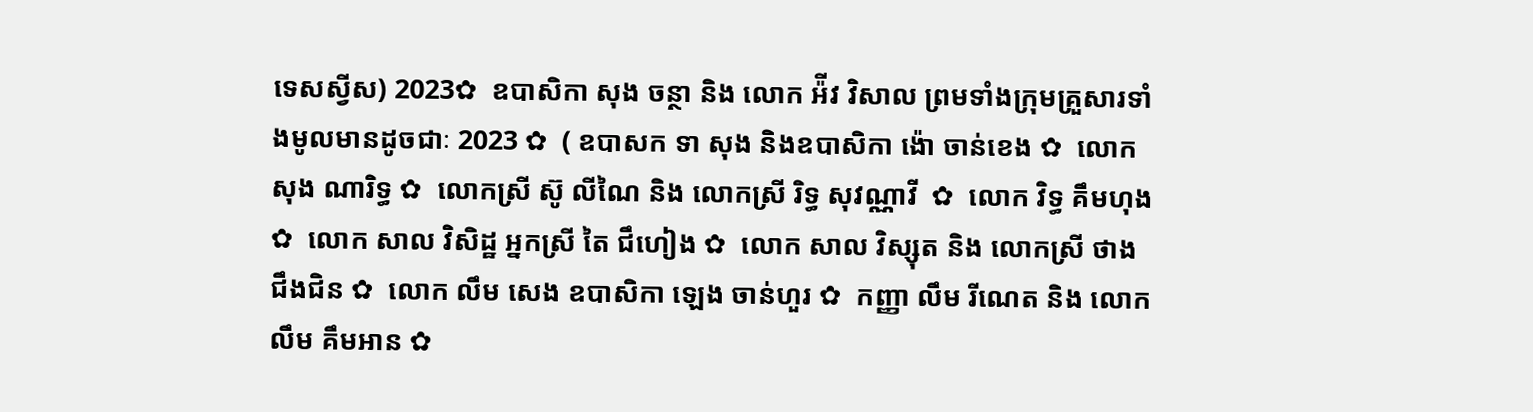ទេសស្វីស) 2023✿  ឧបាសិកា សុង ចន្ថា និង លោក អ៉ីវ វិសាល ព្រមទាំងក្រុមគ្រួសារទាំងមូលមានដូចជាៈ 2023 ✿  ( ឧបាសក ទា សុង និងឧបាសិកា ង៉ោ ចាន់ខេង ✿  លោក សុង ណារិទ្ធ ✿  លោកស្រី ស៊ូ លីណៃ និង លោកស្រី រិទ្ធ សុវណ្ណាវី  ✿  លោក វិទ្ធ គឹមហុង ✿  លោក សាល វិសិដ្ឋ អ្នកស្រី តៃ ជឹហៀង ✿  លោក សាល វិស្សុត និង លោកស្រី ថាង ជឹងជិន ✿  លោក លឹម សេង ឧបាសិកា ឡេង ចាន់ហួរ ✿  កញ្ញា លឹម រីណេត និង លោក លឹម គឹមអាន ✿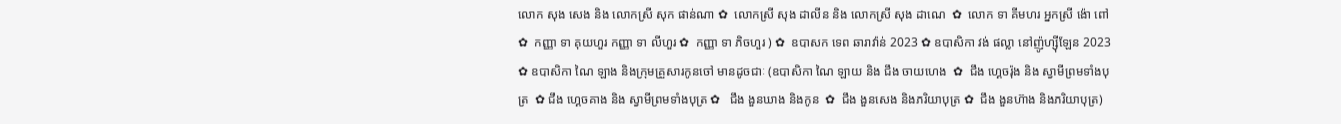លោក សុង សេង និង លោកស្រី សុក ផាន់ណា ✿  លោកស្រី សុង ដាលីន និង លោកស្រី សុង ដាណេ  ✿  លោក ទា គីមហរ អ្នកស្រី ង៉ោ ពៅ ✿  កញ្ញា ទា គុយហួរ កញ្ញា ទា លីហួរ ✿  កញ្ញា ទា ភិចហួរ ) ✿  ឧបាសក ទេព ឆារាវ៉ាន់ 2023 ✿ ឧបាសិកា វង់ ផល្លា នៅញ៉ូហ្ស៊ីឡែន 2023  ✿ ឧបាសិកា ណៃ ឡាង និងក្រុមគ្រួសារកូនចៅ មានដូចជាៈ (ឧបាសិកា ណៃ ឡាយ និង ជឹង ចាយហេង  ✿  ជឹង ហ្គេចរ៉ុង និង ស្វាមីព្រមទាំងបុត្រ  ✿ ជឹង ហ្គេចគាង និង ស្វាមីព្រមទាំងបុត្រ ✿   ជឹង ងួនឃាង និងកូន  ✿  ជឹង ងួនសេង និងភរិយាបុត្រ ✿  ជឹង ងួនហ៊ាង និងភរិយាបុត្រ)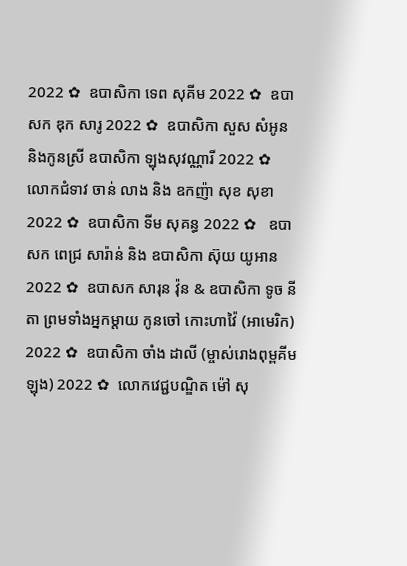2022 ✿  ឧបាសិកា ទេព សុគីម 2022 ✿  ឧបាសក ឌុក សារូ 2022 ✿  ឧបាសិកា សួស សំអូន និងកូនស្រី ឧបាសិកា ឡុងសុវណ្ណារី 2022 ✿  លោកជំទាវ ចាន់ លាង និង ឧកញ៉ា សុខ សុខា 2022 ✿  ឧបាសិកា ទីម សុគន្ធ 2022 ✿   ឧបាសក ពេជ្រ សារ៉ាន់ និង ឧបាសិកា ស៊ុយ យូអាន 2022 ✿  ឧបាសក សារុន វ៉ុន & ឧបាសិកា ទូច នីតា ព្រមទាំងអ្នកម្តាយ កូនចៅ កោះហាវ៉ៃ (អាមេរិក) 2022 ✿  ឧបាសិកា ចាំង ដាលី (ម្ចាស់រោងពុម្ពគីមឡុង) 2022 ✿  លោកវេជ្ជបណ្ឌិត ម៉ៅ សុ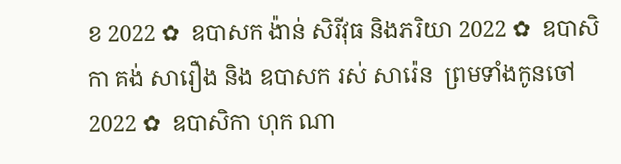ខ 2022 ✿  ឧបាសក ង៉ាន់ សិរីវុធ និងភរិយា 2022 ✿  ឧបាសិកា គង់ សារឿង និង ឧបាសក រស់ សារ៉េន  ព្រមទាំងកូនចៅ 2022 ✿  ឧបាសិកា ហុក ណា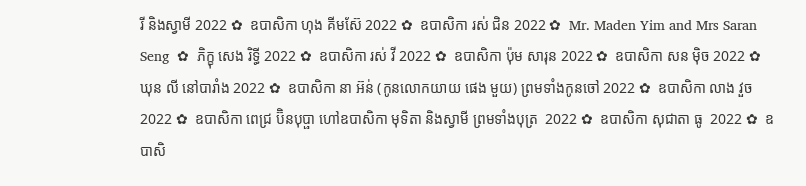រី និងស្វាមី 2022 ✿  ឧបាសិកា ហុង គីមស៊ែ 2022 ✿  ឧបាសិកា រស់ ជិន 2022 ✿  Mr. Maden Yim and Mrs Saran Seng  ✿  ភិក្ខុ សេង រិទ្ធី 2022 ✿  ឧបាសិកា រស់ វី 2022 ✿  ឧបាសិកា ប៉ុម សារុន 2022 ✿  ឧបាសិកា សន ម៉ិច 2022 ✿  ឃុន លី នៅបារាំង 2022 ✿  ឧបាសិកា នា អ៊ន់ (កូនលោកយាយ ផេង មួយ) ព្រមទាំងកូនចៅ 2022 ✿  ឧបាសិកា លាង វួច  2022 ✿  ឧបាសិកា ពេជ្រ ប៊ិនបុប្ផា ហៅឧបាសិកា មុទិតា និងស្វាមី ព្រមទាំងបុត្រ  2022 ✿  ឧបាសិកា សុជាតា ធូ  2022 ✿  ឧបាសិ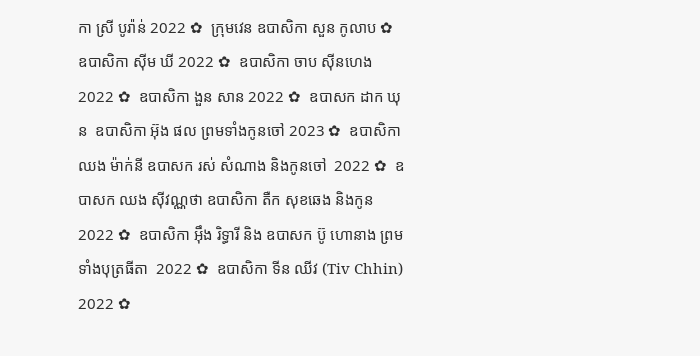កា ស្រី បូរ៉ាន់ 2022 ✿  ក្រុមវេន ឧបាសិកា សួន កូលាប ✿  ឧបាសិកា ស៊ីម ឃី 2022 ✿  ឧបាសិកា ចាប ស៊ីនហេង 2022 ✿  ឧបាសិកា ងួន សាន 2022 ✿  ឧបាសក ដាក ឃុន  ឧបាសិកា អ៊ុង ផល ព្រមទាំងកូនចៅ 2023 ✿  ឧបាសិកា ឈង ម៉ាក់នី ឧបាសក រស់ សំណាង និងកូនចៅ  2022 ✿  ឧបាសក ឈង សុីវណ្ណថា ឧបាសិកា តឺក សុខឆេង និងកូន 2022 ✿  ឧបាសិកា អុឹង រិទ្ធារី និង ឧបាសក ប៊ូ ហោនាង ព្រមទាំងបុត្រធីតា  2022 ✿  ឧបាសិកា ទីន ឈីវ (Tiv Chhin)  2022 ✿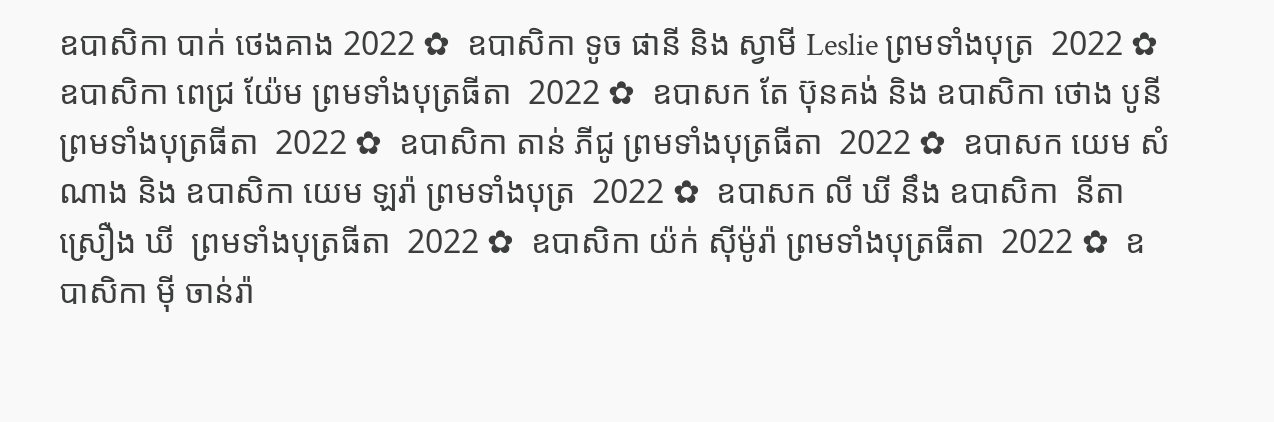ឧបាសិកា បាក់ ថេងគាង 2022 ✿  ឧបាសិកា ទូច ផានី និង ស្វាមី Leslie ព្រមទាំងបុត្រ  2022 ✿  ឧបាសិកា ពេជ្រ យ៉ែម ព្រមទាំងបុត្រធីតា  2022 ✿  ឧបាសក តែ ប៊ុនគង់ និង ឧបាសិកា ថោង បូនី ព្រមទាំងបុត្រធីតា  2022 ✿  ឧបាសិកា តាន់ ភីជូ ព្រមទាំងបុត្រធីតា  2022 ✿  ឧបាសក យេម សំណាង និង ឧបាសិកា យេម ឡរ៉ា ព្រមទាំងបុត្រ  2022 ✿  ឧបាសក លី ឃី នឹង ឧបាសិកា  នីតា ស្រឿង ឃី  ព្រមទាំងបុត្រធីតា  2022 ✿  ឧបាសិកា យ៉ក់ សុីម៉ូរ៉ា ព្រមទាំងបុត្រធីតា  2022 ✿  ឧបាសិកា មុី ចាន់រ៉ា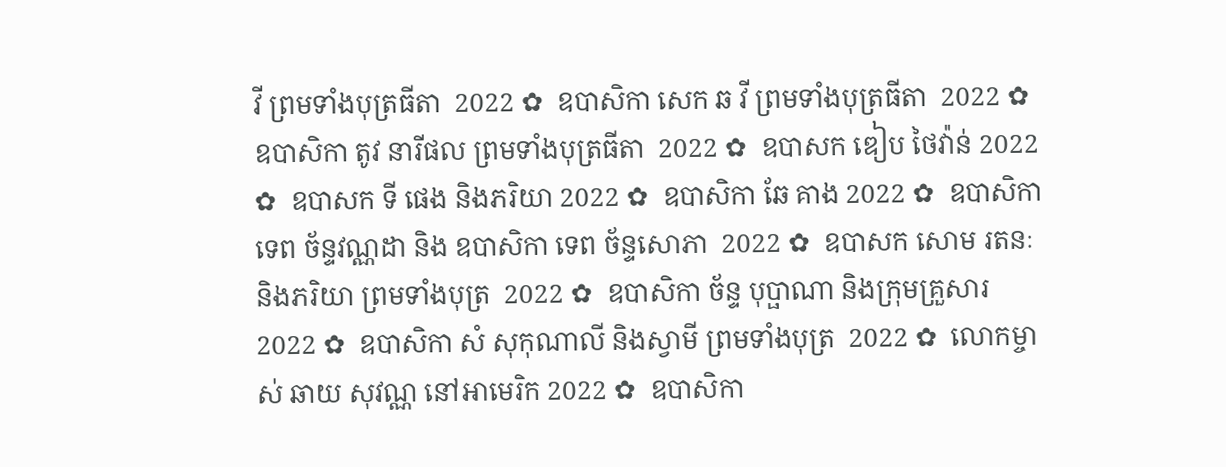វី ព្រមទាំងបុត្រធីតា  2022 ✿  ឧបាសិកា សេក ឆ វី ព្រមទាំងបុត្រធីតា  2022 ✿  ឧបាសិកា តូវ នារីផល ព្រមទាំងបុត្រធីតា  2022 ✿  ឧបាសក ឌៀប ថៃវ៉ាន់ 2022 ✿  ឧបាសក ទី ផេង និងភរិយា 2022 ✿  ឧបាសិកា ឆែ គាង 2022 ✿  ឧបាសិកា ទេព ច័ន្ទវណ្ណដា និង ឧបាសិកា ទេព ច័ន្ទសោភា  2022 ✿  ឧបាសក សោម រតនៈ និងភរិយា ព្រមទាំងបុត្រ  2022 ✿  ឧបាសិកា ច័ន្ទ បុប្ផាណា និងក្រុមគ្រួសារ 2022 ✿  ឧបាសិកា សំ សុកុណាលី និងស្វាមី ព្រមទាំងបុត្រ  2022 ✿  លោកម្ចាស់ ឆាយ សុវណ្ណ នៅអាមេរិក 2022 ✿  ឧបាសិកា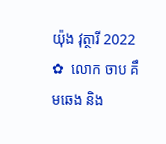យ៉ុង វុត្ថារី 2022 ✿  លោក ចាប គឹមឆេង និង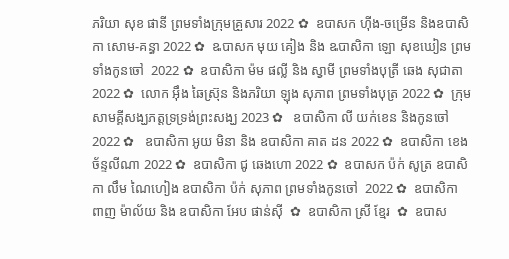ភរិយា សុខ ផានី ព្រមទាំងក្រុមគ្រួសារ 2022 ✿  ឧបាសក ហ៊ីង-ចម្រើន និងឧបាសិកា សោម-គន្ធា 2022 ✿  ឩបាសក មុយ គៀង និង ឩបាសិកា ឡោ សុខឃៀន ព្រមទាំងកូនចៅ  2022 ✿  ឧបាសិកា ម៉ម ផល្លី និង ស្វាមី ព្រមទាំងបុត្រី ឆេង សុជាតា 2022 ✿  លោក អ៊ឹង ឆៃស្រ៊ុន និងភរិយា ឡុង សុភាព ព្រមទាំងបុត្រ 2022 ✿  ក្រុមសាមគ្គីសង្ឃភត្តទ្រទ្រង់ព្រះសង្ឃ 2023 ✿   ឧបាសិកា លី យក់ខេន និងកូនចៅ 2022 ✿   ឧបាសិកា អូយ មិនា និង ឧបាសិកា គាត ដន 2022 ✿  ឧបាសិកា ខេង ច័ន្ទលីណា 2022 ✿  ឧបាសិកា ជូ ឆេងហោ 2022 ✿  ឧបាសក ប៉ក់ សូត្រ ឧបាសិកា លឹម ណៃហៀង ឧបាសិកា ប៉ក់ សុភាព ព្រមទាំងកូនចៅ  2022 ✿  ឧបាសិកា ពាញ ម៉ាល័យ និង ឧបាសិកា អែប ផាន់ស៊ី  ✿  ឧបាសិកា ស្រី ខ្មែរ  ✿  ឧបាស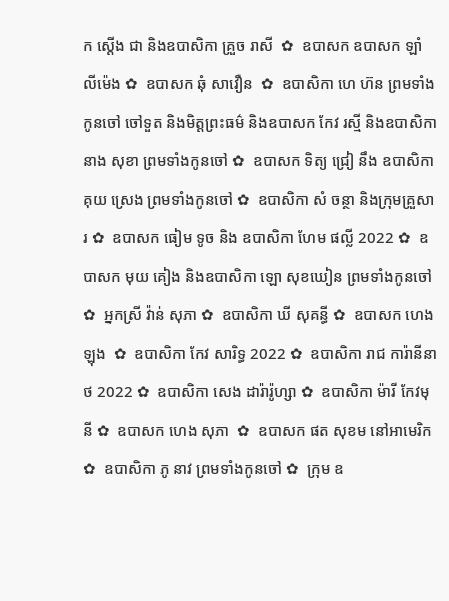ក ស្តើង ជា និងឧបាសិកា គ្រួច រាសី  ✿  ឧបាសក ឧបាសក ឡាំ លីម៉េង ✿  ឧបាសក ឆុំ សាវឿន  ✿  ឧបាសិកា ហេ ហ៊ន ព្រមទាំងកូនចៅ ចៅទួត និងមិត្តព្រះធម៌ និងឧបាសក កែវ រស្មី និងឧបាសិកា នាង សុខា ព្រមទាំងកូនចៅ ✿  ឧបាសក ទិត្យ ជ្រៀ នឹង ឧបាសិកា គុយ ស្រេង ព្រមទាំងកូនចៅ ✿  ឧបាសិកា សំ ចន្ថា និងក្រុមគ្រួសារ ✿  ឧបាសក ធៀម ទូច និង ឧបាសិកា ហែម ផល្លី 2022 ✿  ឧបាសក មុយ គៀង និងឧបាសិកា ឡោ សុខឃៀន ព្រមទាំងកូនចៅ ✿  អ្នកស្រី វ៉ាន់ សុភា ✿  ឧបាសិកា ឃី សុគន្ធី ✿  ឧបាសក ហេង ឡុង  ✿  ឧបាសិកា កែវ សារិទ្ធ 2022 ✿  ឧបាសិកា រាជ ការ៉ានីនាថ 2022 ✿  ឧបាសិកា សេង ដារ៉ារ៉ូហ្សា ✿  ឧបាសិកា ម៉ារី កែវមុនី ✿  ឧបាសក ហេង សុភា  ✿  ឧបាសក ផត សុខម នៅអាមេរិក  ✿  ឧបាសិកា ភូ នាវ ព្រមទាំងកូនចៅ ✿  ក្រុម ឧ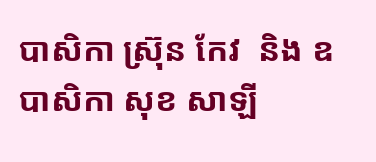បាសិកា ស្រ៊ុន កែវ  និង ឧបាសិកា សុខ សាឡី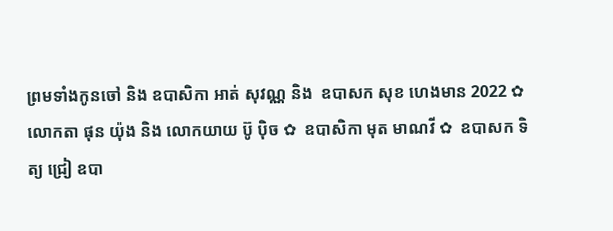ព្រមទាំងកូនចៅ និង ឧបាសិកា អាត់ សុវណ្ណ និង  ឧបាសក សុខ ហេងមាន 2022 ✿  លោកតា ផុន យ៉ុង និង លោកយាយ ប៊ូ ប៉ិច ✿  ឧបាសិកា មុត មាណវី ✿  ឧបាសក ទិត្យ ជ្រៀ ឧបា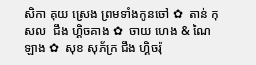សិកា គុយ ស្រេង ព្រមទាំងកូនចៅ ✿  តាន់ កុសល  ជឹង ហ្គិចគាង ✿  ចាយ ហេង & ណៃ ឡាង ✿  សុខ សុភ័ក្រ ជឹង ហ្គិចរ៉ុ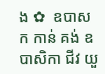ង ✿  ឧបាសក កាន់ គង់ ឧបាសិកា ជីវ យួ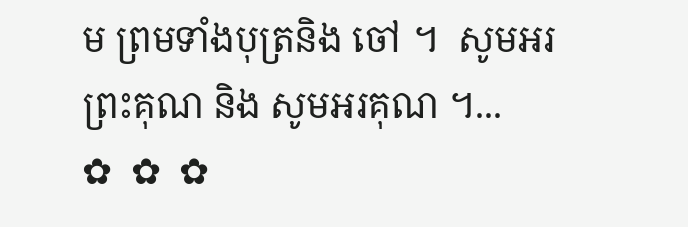ម ព្រមទាំងបុត្រនិង ចៅ ។  សូមអរព្រះគុណ និង សូមអរគុណ ។...       ✿  ✿  ✿